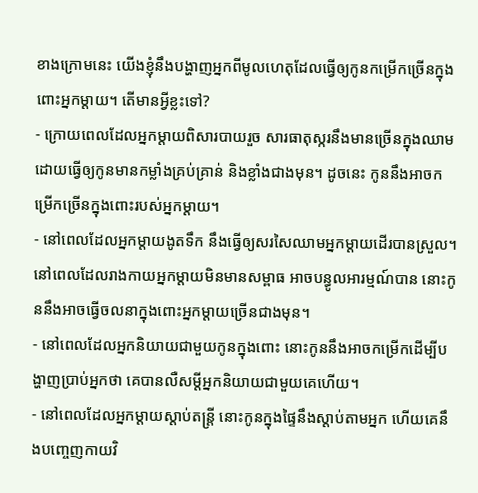ខាងក្រោមនេះ យើងខ្ញុំនឹងបង្ហាញអ្នកពីមូលហេតុដែលធ្វើឲ្យកូនកម្រើកច្រើនក្នុងពោះអ្នកម្តាយ។ តើមានអ្វីខ្លះទៅ?
- ក្រោយពេលដែលអ្នកម្តាយពិសារបាយរួច សារធាតុស្ករនឹងមានច្រើនក្នុងឈាម ដោយធ្វើឲ្យកូនមានកម្លាំងគ្រប់គ្រាន់ និងខ្លាំងជាងមុន។ ដូចនេះ កូននឹងអាចកម្រើកច្រើនក្នុងពោះរបស់អ្នកម្តាយ។
- នៅពេលដែលអ្នកម្តាយងូតទឹក នឹងធ្វើឲ្យសរសៃឈាមអ្នកម្តាយដើរបានស្រួល។ នៅពេលដែលរាងកាយអ្នកម្តាយមិនមានសម្ពាធ អាចបន្ធូលអារម្មណ៍បាន នោះកូននឹងអាចធ្វើចលនាក្នុងពោះអ្នកម្តាយច្រើនជាងមុន។
- នៅពេលដែលអ្នកនិយាយជាមួយកូនក្នុងពោះ នោះកូននឹងអាចកម្រើកដើម្បីបង្ហាញប្រាប់អ្នកថា គេបានលឺសម្តីអ្នកនិយាយជាមួយគេហើយ។
- នៅពេលដែលអ្នកម្តាយស្តាប់តន្ត្រី នោះកូនក្នុងផ្ទៃនឹងស្តាប់តាមអ្នក ហើយគេនឹងបញ្ចេញកាយវិ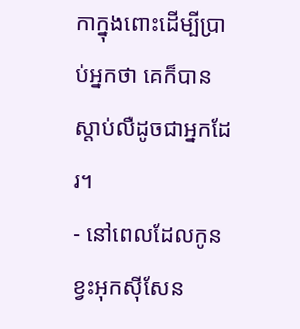កាក្នុងពោះដើម្បីប្រាប់អ្នកថា គេក៏បានស្តាប់លឺដូចជាអ្នកដែរ។
- នៅពេលដែលកូនខ្វះអុកស៊ីសែន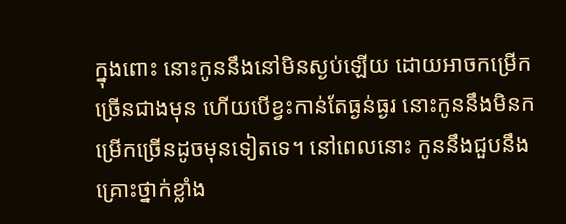ក្នុងពោះ នោះកូននឹងនៅមិនស្ងប់ឡើយ ដោយអាចកម្រើកច្រើនជាងមុន ហើយបើខ្វះកាន់តែធ្ងន់ធ្ងរ នោះកូននឹងមិនកម្រើកច្រើនដូចមុនទៀតទេ។ នៅពេលនោះ កូននឹងជួបនឹងគ្រោះថ្នាក់ខ្លាំង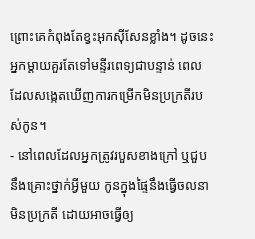ព្រោះគេកំពុងតែខ្វះអុកស៊ីសែនខ្លាំង។ ដូចនេះ អ្នកម្តាយគួរតែទៅមន្ទីរពេទ្យជាបន្ទាន់ ពេលដែលសង្កេតឃើញការកម្រើកមិនប្រក្រតីរបស់កូន។
- នៅពេលដែលអ្នកត្រូវរបួសខាងក្រៅ ឬជួបនឹងគ្រោះថ្នាក់អ្វីមួយ កូនក្នុងផ្ទៃនឹងធ្វើចលនាមិនប្រក្រតី ដោយអាចធ្វើឲ្យ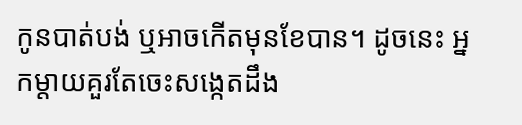កូនបាត់បង់ ឬអាចកើតមុនខែបាន។ ដូចនេះ អ្នកម្តាយគួរតែចេះសង្កេតដឹង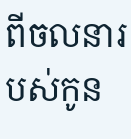ពីចលនារបស់កូន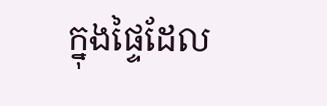ក្នុងផ្ទៃដែល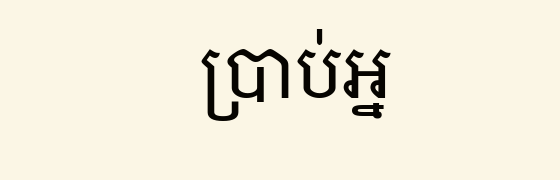ប្រាប់អ្ន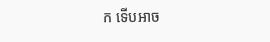ក ទើបអាច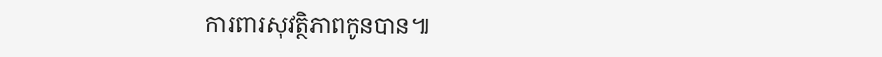ការពារសុវត្ថិភាពកូនបាន៕